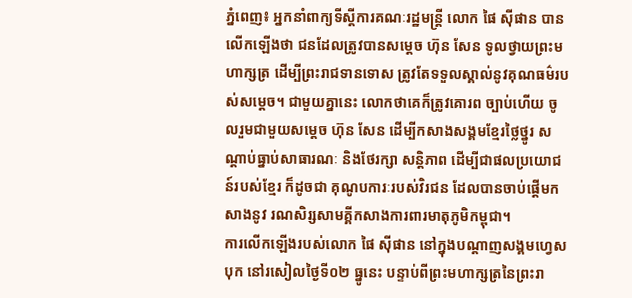ភ្នំពេញ៖ អ្នកនាំពាក្យទីស្តីការគណៈរដ្ឋមន្ត្រី លោក ផៃ ស៊ីផាន បានលើកឡើងថា ជនដែលត្រូវបានសម្ដេច ហ៊ុន សែន ទូលថ្វាយព្រះមហាក្សត្រ ដើម្បីព្រះរាជទានទោស ត្រូវតែទទួលស្គាល់នូវគុណធម៌របស់សម្ដេច។ ជាមួយគ្នានេះ លោកថាគេក៏ត្រូវគោរព ច្បាប់ហើយ ចូលរួមជាមួយសម្ដេច ហ៊ុន សែន ដើម្បីកសាងសង្គមខ្មែរថ្លៃថ្នូរ សណ្ដាប់ធ្នាប់សាធារណៈ និងថែរក្សា សន្តិភាព ដើម្បីជាផលប្រយោជន៍របស់ខ្មែរ ក៏ដូចជា គុណូបការៈរបស់វិរជន ដែលបានចាប់ផ្ដើមកសាងនូវ រណសិរ្សសាមគ្គីកសាងការពារមាតុភូមិកម្ពុជា។
ការលើកឡើងរបស់លោក ផៃ ស៊ីផាន នៅក្នុងបណ្តាញសង្គមហ្វេសបុក នៅរសៀលថ្ងៃទី០២ ធ្នូនេះ បន្ទាប់ពីព្រះមហាក្សត្រនៃព្រះរា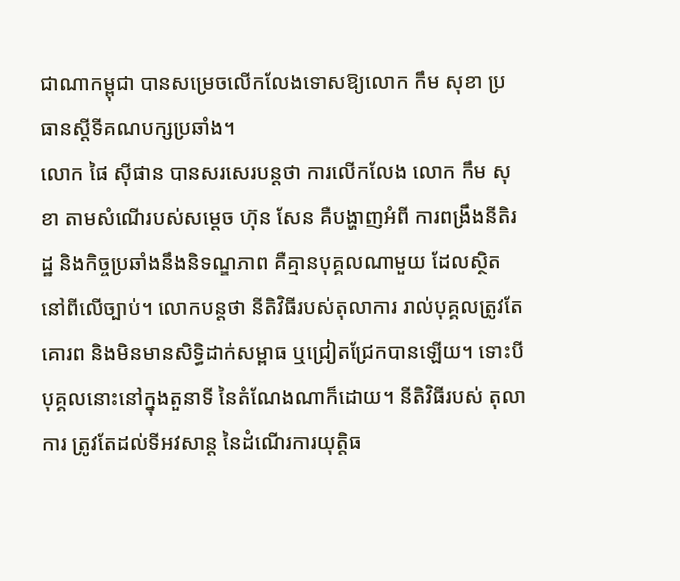ជាណាកម្ពុជា បានសម្រេចលើកលែងទោសឱ្យលោក កឹម សុខា ប្រធានស្តីទីគណបក្សប្រឆាំង។
លោក ផៃ ស៊ីផាន បានសរសេរបន្តថា ការលើកលែង លោក កឹម សុខា តាមសំណើរបស់សម្ដេច ហ៊ុន សែន គឺបង្ហាញអំពី ការពង្រឹងនីតិរដ្ឋ និងកិច្ចប្រឆាំងនឹងនិទណ្ឌភាព គឺគ្មានបុគ្គលណាមួយ ដែលស្ថិតនៅពីលើច្បាប់។ លោកបន្តថា នីតិវិធីរបស់តុលាការ រាល់បុគ្គលត្រូវតែគោរព និងមិនមានសិទ្ធិដាក់សម្ពាធ ឬជ្រៀតជ្រែកបានឡើយ។ ទោះបីបុគ្គលនោះនៅក្នុងតួនាទី នៃតំណែងណាក៏ដោយ។ នីតិវិធីរបស់ តុលាការ ត្រូវតែដល់ទីអវសាន្ត នៃដំណើរការយុត្តិធ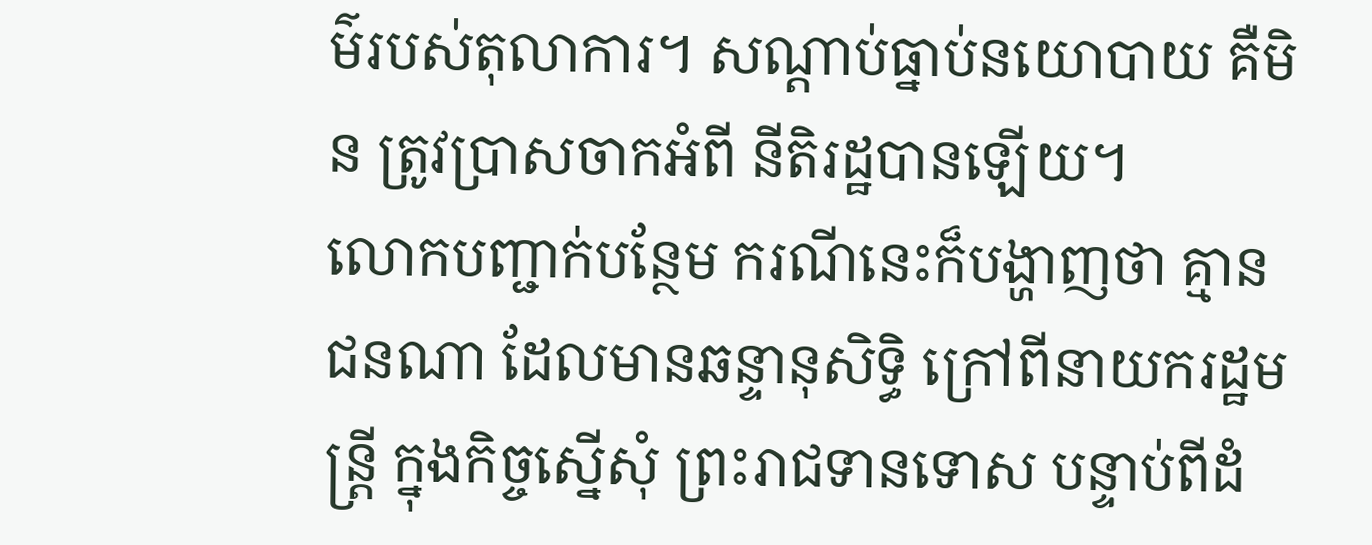ម៌របស់តុលាការ។ សណ្ដាប់ធ្នាប់នយោបាយ គឺមិន ត្រូវប្រាសចាកអំពី នីតិរដ្ឋបានឡើយ។
លោកបញ្ជាក់បន្ថែម ករណីនេះក៏បង្ហាញថា គ្មានជនណា ដែលមានឆន្ទានុសិទ្ធិ ក្រៅពីនាយករដ្ឋមន្ត្រី ក្នុងកិច្ចស្នើសុំ ព្រះរាជទានទោស បន្ទាប់ពីដំ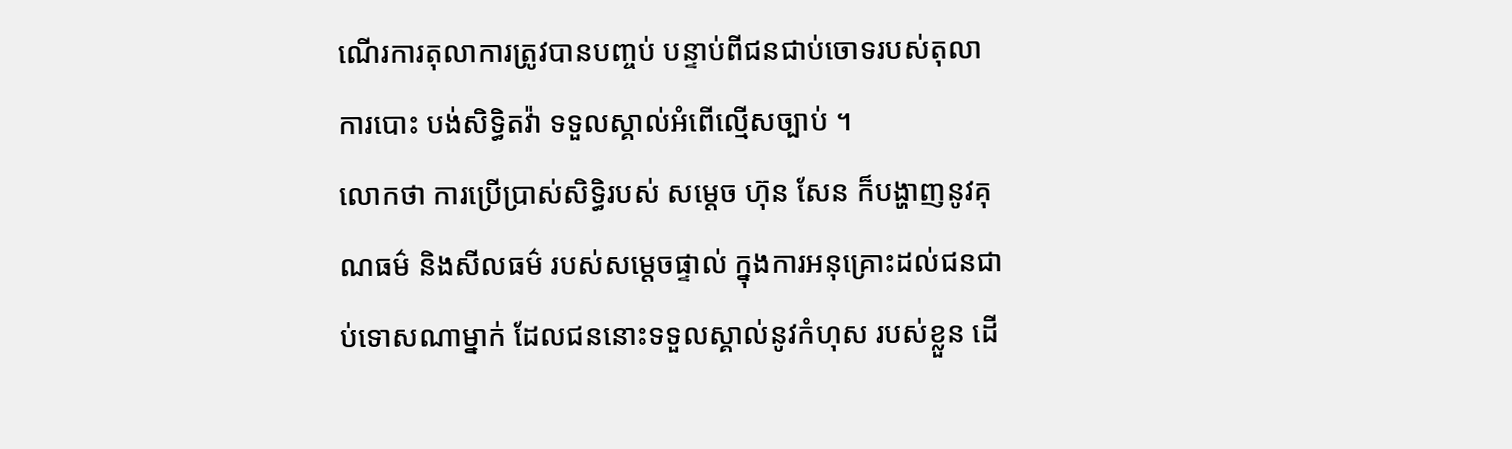ណើរការតុលាការត្រូវបានបញ្ចប់ បន្ទាប់ពីជនជាប់ចោទរបស់តុលាការបោះ បង់សិទ្ធិតវ៉ា ទទួលស្គាល់អំពើល្មើសច្បាប់ ។
លោកថា ការប្រើប្រាស់សិទ្ធិរបស់ សម្ដេច ហ៊ុន សែន ក៏បង្ហាញនូវគុណធម៌ និងសីលធម៌ របស់សម្ដេចផ្ទាល់ ក្នុងការអនុគ្រោះដល់ជនជាប់ទោសណាម្នាក់ ដែលជននោះទទួលស្គាល់នូវកំហុស របស់ខ្លួន ដើ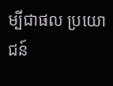ម្បីជាផល ប្រយោជន៍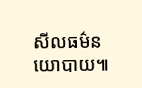សីលធម៌នយោបាយ៕